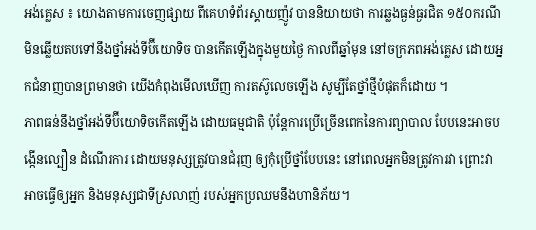អង់គ្លេស ៖ យោងតាមការចេញផ្សាយ ពីគេហទំព័រស្គាយញ៉ូវ បាននិយាយថា ការឆ្លងធ្ងន់ធ្ងរជិត ១៥០ករណី មិនឆ្លើយតបទៅនឹងថ្នាំអង់ទីប៊ីយោទិច បានកើតឡើងក្នុងមួយថ្ងៃ កាលពីឆ្នាំមុន នៅចក្រភពអង់គ្លេស ដោយអ្នកជំនាញបានព្រមានថា យើងកំពុងមើលឃើញ ការតស៊ូលេចឡើង សូម្បីតែថ្នាំថ្មីបំផុតក៏ដោយ ។
ភាពធន់នឹងថ្នាំអង់ទីប៊ីយោទិចកើតឡើង ដោយធម្មជាតិ ប៉ុន្តែការប្រើច្រើនពេកនៃការព្យាបាល បែបនេះអាចបង្កើនល្បឿន ដំណើរការ ដោយមនុស្សត្រូវបានជំរុញ ឲ្យកុំប្រើថ្នាំបែបនេះ នៅពេលអ្នកមិនត្រូវការវា ព្រោះវាអាចធ្វើឲ្យអ្នក និងមនុស្សជាទីស្រលាញ់ របស់អ្នកប្រឈមនឹងហានិភ័យ។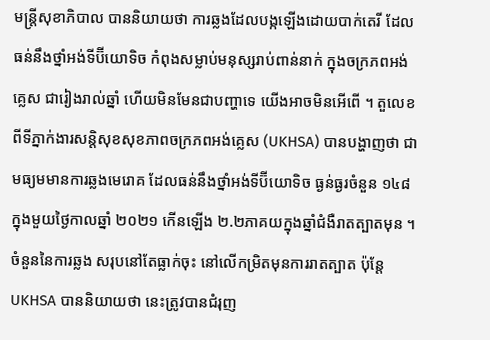មន្ត្រីសុខាភិបាល បាននិយាយថា ការឆ្លងដែលបង្កឡើងដោយបាក់តេរី ដែលធន់នឹងថ្នាំអង់ទីប៊ីយោទិច កំពុងសម្លាប់មនុស្សរាប់ពាន់នាក់ ក្នុងចក្រភពអង់គ្លេស ជារៀងរាល់ឆ្នាំ ហើយមិនមែនជាបញ្ហាទេ យើងអាចមិនអើពើ ។ តួលេខពីទីភ្នាក់ងារសន្តិសុខសុខភាពចក្រភពអង់គ្លេស (UKHSA) បានបង្ហាញថា ជាមធ្យមមានការឆ្លងមេរោគ ដែលធន់នឹងថ្នាំអង់ទីប៊ីយោទិច ធ្ងន់ធ្ងរចំនួន ១៤៨ក្នុងមួយថ្ងៃកាលឆ្នាំ ២០២១ កើនឡើង ២.២ភាគយក្នុងឆ្នាំជំងឺរាតត្បាតមុន ។
ចំនួននៃការឆ្លង សរុបនៅតែធ្លាក់ចុះ នៅលើកម្រិតមុនការរាតត្បាត ប៉ុន្តែ UKHSA បាននិយាយថា នេះត្រូវបានជំរុញ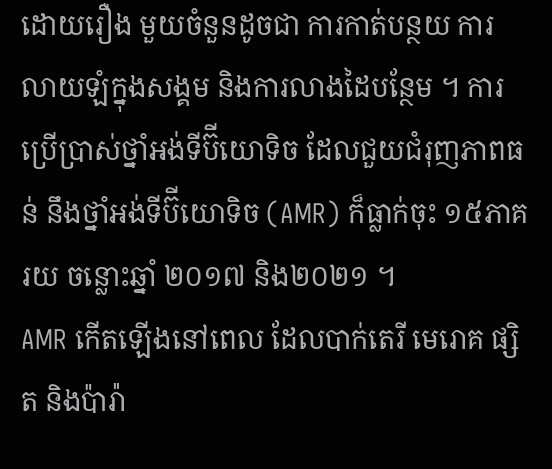ដោយរឿង មួយចំនួនដូចជា ការកាត់បន្ថយ ការលាយឡំក្នុងសង្គម និងការលាងដៃបន្ថែម ។ ការប្រើប្រាស់ថ្នាំអង់ទីប៊ីយោទិច ដែលជួយជំរុញភាពធន់ នឹងថ្នាំអង់ទីប៊ីយោទិច (AMR) ក៏ធ្លាក់ចុះ ១៥ភាគរយ ចន្លោះឆ្នាំ ២០១៧ និង២០២១ ។
AMR កើតឡើងនៅពេល ដែលបាក់តេរី មេរោគ ផ្សិត និងប៉ារ៉ា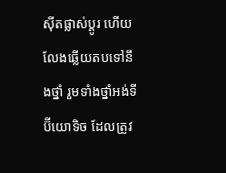ស៊ីតផ្លាស់ប្តូរ ហើយលែងឆ្លើយតបទៅនឹងថ្នាំ រួមទាំងថ្នាំអង់ទីប៊ីយោទិច ដែលត្រូវ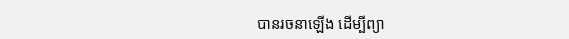បានរចនាឡើង ដើម្បីព្យា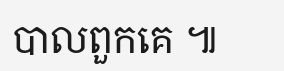បាលពួកគេ ៕